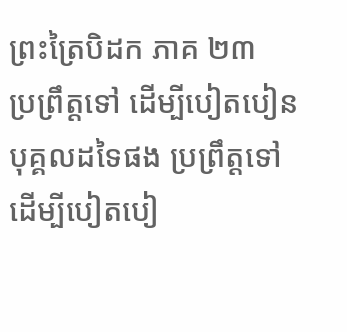ព្រះត្រៃបិដក ភាគ ២៣
ប្រព្រឹត្តទៅ ដើម្បីបៀតបៀនបុគ្គលដទៃផង ប្រព្រឹត្តទៅ ដើម្បីបៀតបៀ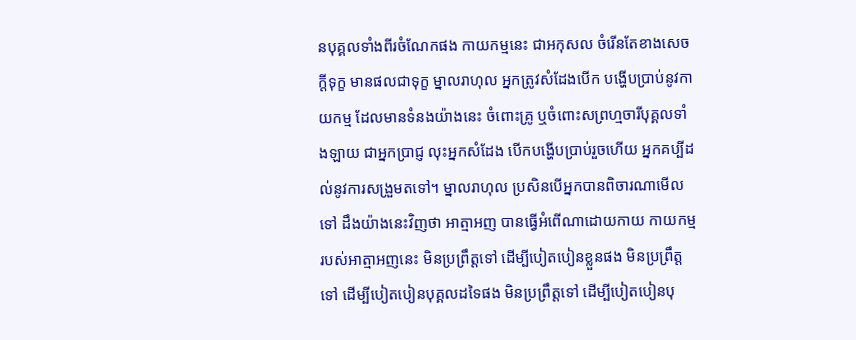នបុគ្គលទាំងពីរចំណែកផង កាយកម្មនេះ ជាអកុសល ចំរើនតែខាងសេចក្តីទុក្ខ មានផលជាទុក្ខ ម្នាលរាហុល អ្នកត្រូវសំដែងបើក បង្ហើបប្រាប់នូវកាយកម្ម ដែលមានទំនងយ៉ាងនេះ ចំពោះគ្រូ ឬចំពោះសព្រហ្មចារីបុគ្គលទាំងឡាយ ជាអ្នកប្រាជ្ញ លុះអ្នកសំដែង បើកបង្ហើបប្រាប់រួចហើយ អ្នកគប្បីដល់នូវការសង្រួមតទៅ។ ម្នាលរាហុល ប្រសិនបើអ្នកបានពិចារណាមើលទៅ ដឹងយ៉ាងនេះវិញថា អាត្មាអញ បានធ្វើអំពើណាដោយកាយ កាយកម្មរបស់អាត្មាអញនេះ មិនប្រព្រឹត្តទៅ ដើម្បីបៀតបៀនខ្លួនផង មិនប្រព្រឹត្តទៅ ដើម្បីបៀតបៀនបុគ្គលដទៃផង មិនប្រព្រឹត្តទៅ ដើម្បីបៀតបៀនបុ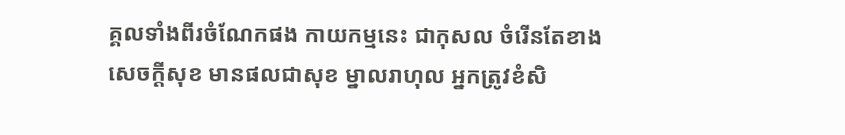គ្គលទាំងពីរចំណែកផង កាយកម្មនេះ ជាកុសល ចំរើនតែខាងសេចក្តីសុខ មានផលជាសុខ ម្នាលរាហុល អ្នកត្រូវខំសិ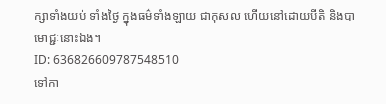ក្សាទាំងយប់ ទាំងថ្ងៃ ក្នុងធម៌ទាំងឡាយ ជាកុសល ហើយនៅដោយបីតិ និងបាមោជ្ជៈនោះឯង។
ID: 636826609787548510
ទៅកា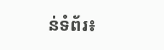ន់ទំព័រ៖